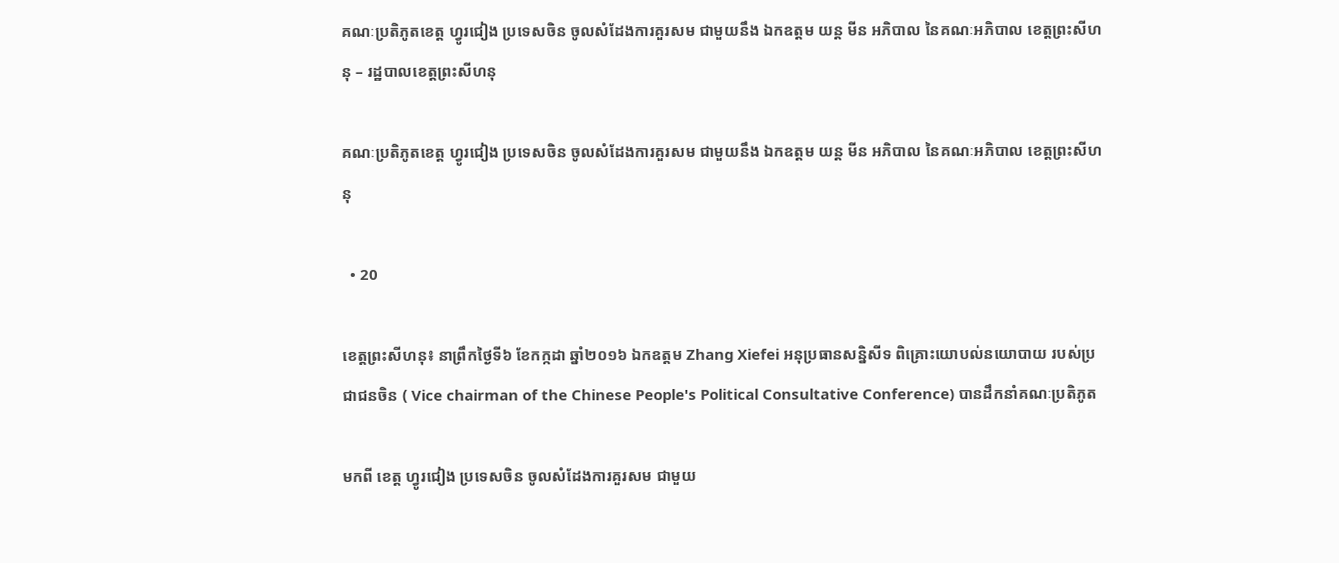គណៈប្រតិភូតខេត្ត ហ្វូរជៀង ប្រទេសចិន ចូលសំដែងការគួរសម ជាមួយនឹង ឯកឧត្តម យន្ត មីន អភិបាល នៃគណៈអភិបាល ខេត្តព្រះសីហនុ – រដ្ឋបាលខេត្តព្រះសីហនុ

គណៈប្រតិភូតខេត្ត ហ្វូរជៀង ប្រទេសចិន ចូលសំដែងការគួរសម ជាមួយនឹង ឯកឧត្តម យន្ត មីន អភិបាល នៃគណៈអភិបាល ខេត្តព្រះសីហនុ

  • 20

ខេត្តព្រះសីហនុ៖ នាព្រឹកថ្ងៃទី៦ ខែកក្កដា ឆ្នាំ២០១៦ ឯកឧត្តម Zhang Xiefei អនុប្រធានសន្និសីទ ពិគ្រោះយោបល់នយោបាយ របស់ប្រជាជនចិន ( Vice chairman of the Chinese People's Political Consultative Conference) បានដឹកនាំគណៈប្រតិភូត

មកពី ខេត្ត ហ្វូរជៀង ប្រទេសចិន ចូលសំដែងការគួរសម ជាមួយ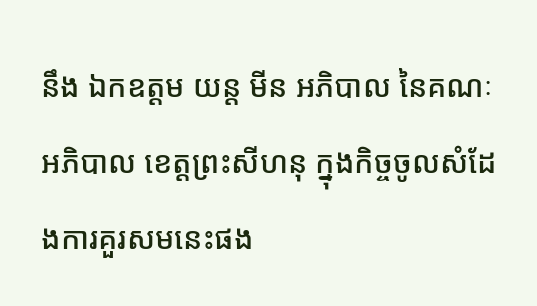នឹង ឯកឧត្តម យន្ត មីន អភិបាល នៃគណៈអភិបាល ខេត្តព្រះសីហនុ ក្នុងកិច្ចចូលសំដែងការគួរសមនេះផង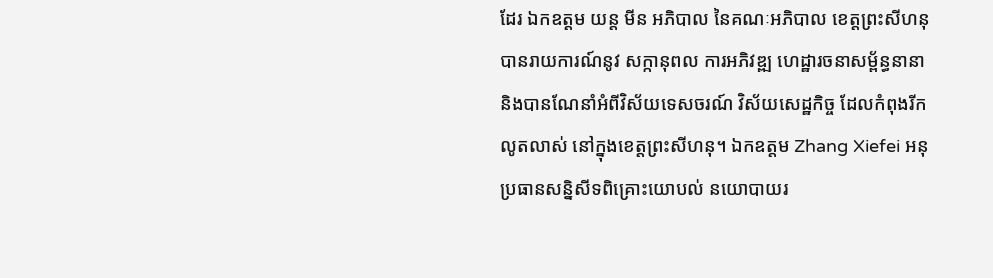ដែរ ឯកឧត្តម យន្ត មីន អភិបាល នៃគណៈអភិបាល ខេត្តព្រះសីហនុ បានរាយការណ៍នូវ សក្កានុពល ការអភិវឌ្ឍ ហេដ្ឋារចនាសម្ព័ន្ធនានា និងបានណែនាំអំពីវិស័យទេសចរណ៍ វិស័យសេដ្ឋកិច្ច ដែលកំពុងរីកលូតលាស់ នៅក្នុងខេត្តព្រះសីហនុ។ ឯកឧត្តម Zhang Xiefei អនុប្រធានសន្និសីទពិគ្រោះយោបល់ នយោបាយរ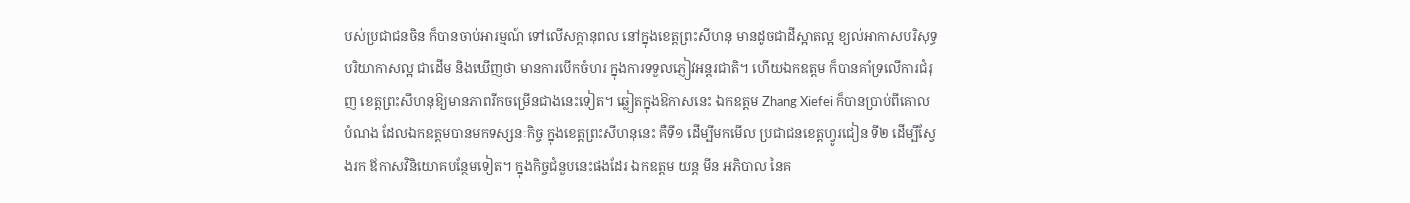បស់ប្រជាជនចិន ក៏បានចាប់អារម្មណ៍ ទៅលើសក្តានុពល នៅក្នុងខេត្តព្រះសីហនុ មានដូចជាដីស្អាតល្អ ខ្យល់អាកាសបរិសុទ្ធ បរិយាកាសល្អ ជាដើម និងឃើញថា មានការបើកចំហរ ក្នុងការទទួលភ្ញៀវអន្តរជាតិ។ ហើយឯកឧត្តម ក៏បានគាំទ្រលើការជំរុញ ខេត្តព្រះសីហនុឱ្យមានភាពរីកចម្រើនជាងនេះទៀត។ ឆ្លៀតក្នុងឱកាសនេះ ឯកឧត្តម Zhang Xiefei ក៏បានប្រាប់ពីគោលបំណង ដែលឯកឧត្តមបានមកទស្សនៈកិច្ច ក្នុងខេត្តព្រះសីហនុនេះ គឺទី១ ដើម្បីមកមើល ប្រជាជនខេត្តហ្វូរជៀន ទី២ ដើម្បីស្វែងរក ឪកាសវិនិយោគបន្ថែមទៀត។ ក្នុងកិច្ចជំនួបនេះផងដែរ ឯកឧត្តម យន្ត មីន អភិបាល នៃគ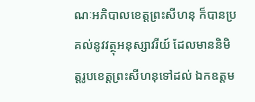ណៈអភិបាលខេត្តព្រះសីហនុ ក៏បានប្រគល់នូវវត្ថុអនុស្សាវរីយ៍ ដែលមាននិមិត្តរូបខេត្តព្រះសីហនុទៅដល់ ឯកឧត្តម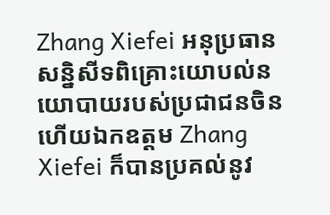Zhang Xiefei អនុប្រធានសន្និសីទពិគ្រោះយោបល់នយោបាយរបស់ប្រជាជនចិន ហើយឯកឧត្តម Zhang Xiefei ក៏បានប្រគល់នូវ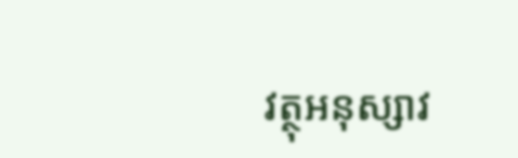វត្ថុអនុស្សាវ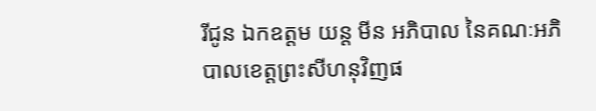រីជូន ឯកឧត្តម យន្ត មីន អភិបាល នៃគណៈអភិបាលខេត្តព្រះសីហនុវិញផ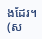ងដែរ។ (ស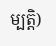ម្បត្តិ)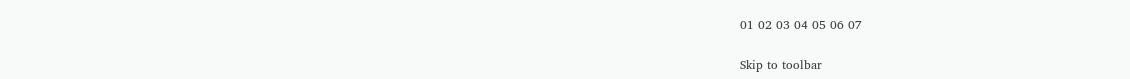01 02 03 04 05 06 07

Skip to toolbar